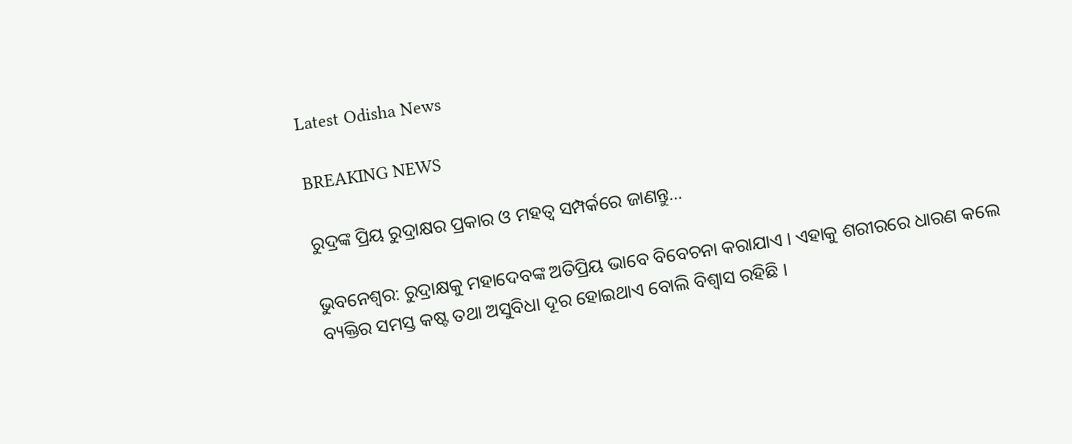Latest Odisha News

BREAKING NEWS

ରୁଦ୍ରଙ୍କ ପ୍ରିୟ ରୁଦ୍ରାକ୍ଷର ପ୍ରକାର ଓ ମହତ୍ଵ ସମ୍ପର୍କରେ ଜାଣନ୍ତୁ…

ଭୁବନେଶ୍ୱର: ରୁଦ୍ରାକ୍ଷକୁ ମହାଦେବଙ୍କ ଅତିପ୍ରିୟ ଭାବେ ବିବେଚନା କରାଯାଏ । ଏହାକୁ ଶରୀରରେ ଧାରଣ କଲେ ବ୍ୟକ୍ତିର ସମସ୍ତ କଷ୍ଟ ତଥା ଅସୁବିଧା ଦୂର ହୋଇଥାଏ ବୋଲି ବିଶ୍ୱାସ ରହିଛି ।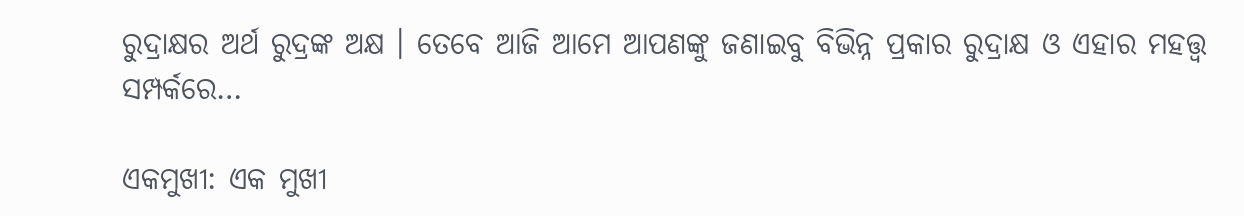ରୁଦ୍ରାକ୍ଷର ଅର୍ଥ ରୁଦ୍ରଙ୍କ ଅକ୍ଷ । ତେବେ ଆଜି ଆମେ ଆପଣଙ୍କୁ ଜଣାଇବୁ ବିଭିନ୍ନ ପ୍ରକାର ରୁଦ୍ରାକ୍ଷ ଓ ଏହାର ମହତ୍ତ୍ୱ ସମ୍ପର୍କରେ…

ଏକମୁଖୀ: ଏକ ମୁଖୀ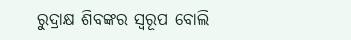ରୁଦ୍ରାକ୍ଷ ଶିବଙ୍କର ସ୍ୱରୂପ ବୋଲି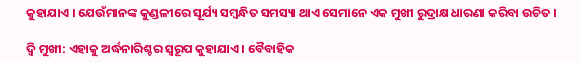କୁହାଯାଏ । ଯେଉଁମାନଙ୍କ କୁଣ୍ଡଳୀରେ ସୂର୍ଯ୍ୟ ସମ୍ଵନ୍ଧିତ ସମସ୍ୟା ଥାଏ ସେମାନେ ଏକ ମୁଖୀ ରୁଦ୍ରାକ୍ଷ ଧାରଣା କରିବା ଉଚିତ ।

ଦ୍ୱି ମୁଖୀ: ଏହାକୁ ଅର୍ଦ୍ଧନାରିଶ୍ଚର ସ୍ୱରୂପ କୁହାଯାଏ । ବୈବାହିକ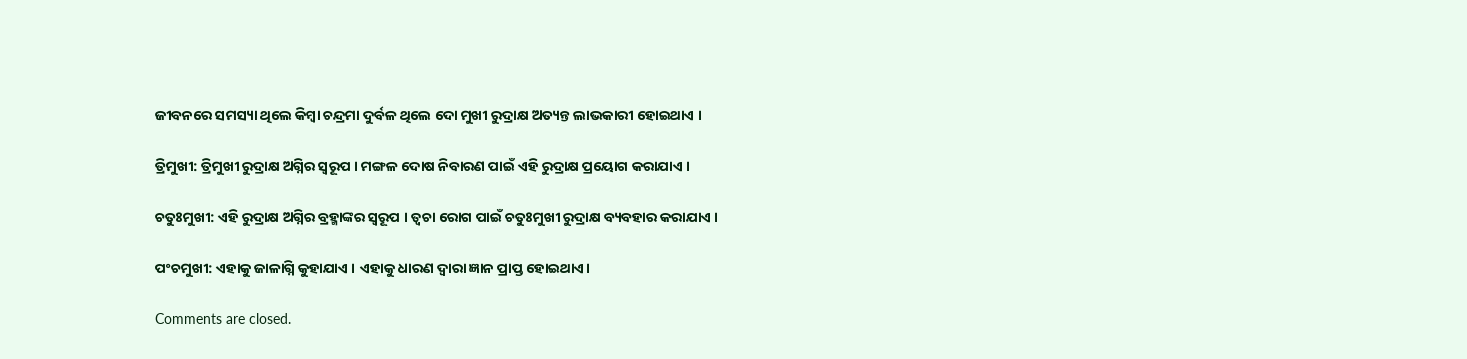ଜୀବନରେ ସମସ୍ୟା ଥିଲେ କିମ୍ବା ଚନ୍ଦ୍ରମା ଦୁର୍ବଳ ଥିଲେ ଦୋ ମୁଖୀ ରୁଦ୍ରାକ୍ଷ ଅତ୍ୟନ୍ତ ଲାଭକାରୀ ହୋଇଥାଏ ।

ତ୍ରିମୁଖୀ: ତ୍ରିମୁଖୀ ରୁଦ୍ରାକ୍ଷ ଅଗ୍ନିର ସ୍ୱରୂପ । ମଙ୍ଗଳ ଦୋଷ ନିବାରଣ ପାଇଁ ଏହି ରୁଦ୍ରାକ୍ଷ ପ୍ରୟୋଗ କରାଯାଏ ।

ଚତୁଃମୁଖୀ: ଏହି ରୁଦ୍ରାକ୍ଷ ଅଗ୍ନିର ବ୍ରହ୍ମାଙ୍କର ସ୍ୱରୂପ । ତ୍ୱଚା ରୋଗ ପାଇଁ ଚତୁଃମୁଖୀ ରୁଦ୍ରାକ୍ଷ ବ୍ୟବହାର କରାଯାଏ ।

ପଂଚମୁଖୀ: ଏହାକୁ ଜାଳାଗ୍ନି କୁହାଯାଏ । ଏହାକୁ ଧାରଣ ଦ୍ଵାରା ଜ୍ଞାନ ପ୍ରାପ୍ତ ହୋଇଥାଏ।

Comments are closed.